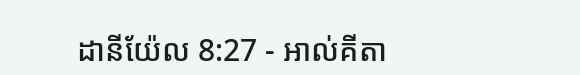ដានីយ៉ែល 8:27 - អាល់គីតា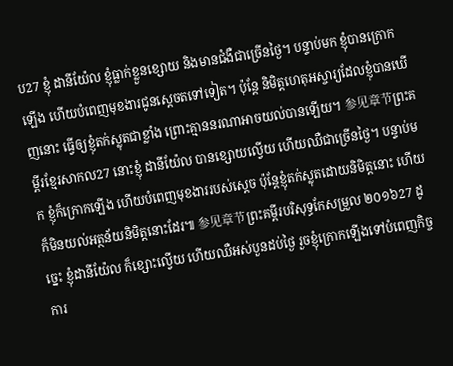ប27 ខ្ញុំ ដានីយ៉ែល ខ្ញុំធ្លាក់ខ្លួនខ្សោយ និងមានជំងឺជាច្រើនថ្ងៃ។ បន្ទាប់មក ខ្ញុំបានក្រោកឡើង ហើយបំពេញមុខងារជូនស្តេចតទៅទៀត។ ប៉ុន្តែ និមិត្តហេតុអស្ចារ្យដែលខ្ញុំបានឃើញនោះ ធ្វើឲ្យខ្ញុំតក់ស្លុតជាខ្លាំង ព្រោះគ្មាននរណាអាចយល់បានឡើយ។ 参见章节ព្រះគម្ពីរខ្មែរសាកល27 នោះខ្ញុំ ដានីយ៉ែល បានខ្សោយល្វើយ ហើយឈឺជាច្រើនថ្ងៃ។ បន្ទាប់មក ខ្ញុំក៏ក្រោកឡើង ហើយបំពេញមុខងាររបស់ស្ដេច ប៉ុន្តែខ្ញុំតក់ស្លុតដោយនិមិត្តនោះ ហើយក៏មិនយល់អត្ថន័យនិមិត្តនោះដែរ៕ 参见章节ព្រះគម្ពីរបរិសុទ្ធកែសម្រួល ២០១៦27 ដូច្នេះ ខ្ញុំដានីយ៉ែល ក៏ខ្សោះល្វើយ ហើយឈឺអស់បួនដប់ថ្ងៃ រួចខ្ញុំក្រោកឡើងទៅបំពេញកិច្ចការ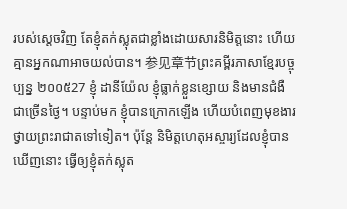របស់ស្តេចវិញ តែខ្ញុំតក់ស្លុតជាខ្លាំងដោយសារនិមិត្តនោះ ហើយគ្មានអ្នកណាអាចយល់បាន។ 参见章节ព្រះគម្ពីរភាសាខ្មែរបច្ចុប្បន្ន ២០០៥27 ខ្ញុំ ដានីយ៉ែល ខ្ញុំធ្លាក់ខ្លួនខ្សោយ និងមានជំងឺជាច្រើនថ្ងៃ។ បន្ទាប់មក ខ្ញុំបានក្រោកឡើង ហើយបំពេញមុខងារថ្វាយព្រះរាជាតទៅទៀត។ ប៉ុន្តែ និមិត្តហេតុអស្ចារ្យដែលខ្ញុំបានឃើញនោះ ធ្វើឲ្យខ្ញុំតក់ស្លុត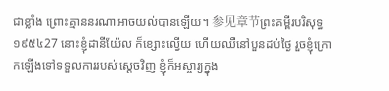ជាខ្លាំង ព្រោះគ្មាននរណាអាចយល់បានឡើយ។ 参见章节ព្រះគម្ពីរបរិសុទ្ធ ១៩៥៤27 នោះខ្ញុំដានីយ៉ែល ក៏ខ្សោះល្វើយ ហើយឈឺនៅបួនដប់ថ្ងៃ រួចខ្ញុំក្រោកឡើងទៅទទួលការរបស់ស្តេចវិញ ខ្ញុំក៏អស្ចារ្យក្នុង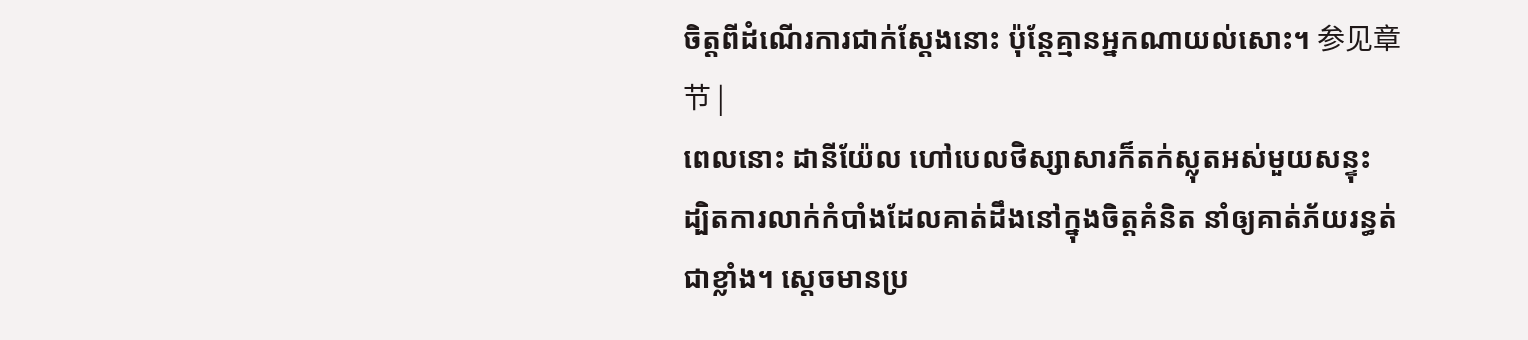ចិត្តពីដំណើរការជាក់ស្តែងនោះ ប៉ុន្តែគ្មានអ្នកណាយល់សោះ។ 参见章节 |
ពេលនោះ ដានីយ៉ែល ហៅបេលថិស្សាសារក៏តក់ស្លុតអស់មួយសន្ទុះ ដ្បិតការលាក់កំបាំងដែលគាត់ដឹងនៅក្នុងចិត្តគំនិត នាំឲ្យគាត់ភ័យរន្ធត់ជាខ្លាំង។ ស្តេចមានប្រ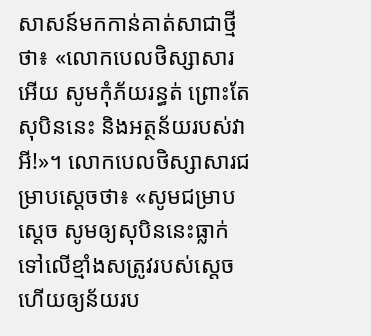សាសន៍មកកាន់គាត់សាជាថ្មីថា៖ «លោកបេលថិស្សាសារអើយ សូមកុំភ័យរន្ធត់ ព្រោះតែសុបិននេះ និងអត្ថន័យរបស់វាអី!»។ លោកបេលថិស្សាសារជម្រាបស្ដេចថា៖ «សូមជម្រាបស្តេច សូមឲ្យសុបិននេះធ្លាក់ទៅលើខ្មាំងសត្រូវរបស់ស្តេច ហើយឲ្យន័យរប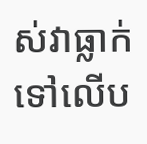ស់វាធ្លាក់ទៅលើប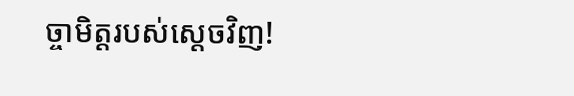ច្ចាមិត្តរបស់ស្តេចវិញ!